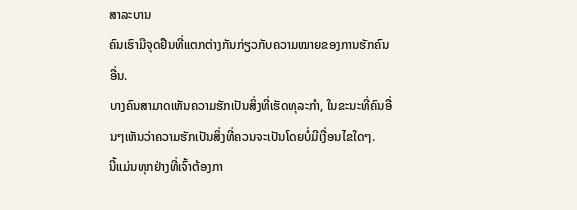ສາລະບານ
ຄົນເຮົາມີຈຸດຢືນທີ່ແຕກຕ່າງກັນກ່ຽວກັບຄວາມໝາຍຂອງການຮັກຄົນອື່ນ.
ບາງຄົນສາມາດເຫັນຄວາມຮັກເປັນສິ່ງທີ່ເຮັດທຸລະກຳ, ໃນຂະນະທີ່ຄົນອື່ນໆເຫັນວ່າຄວາມຮັກເປັນສິ່ງທີ່ຄວນຈະເປັນໂດຍບໍ່ມີເງື່ອນໄຂໃດໆ.
ນີ້ແມ່ນທຸກຢ່າງທີ່ເຈົ້າຕ້ອງກາ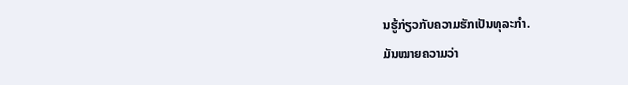ນຮູ້ກ່ຽວກັບຄວາມຮັກເປັນທຸລະກຳ.
ມັນໝາຍຄວາມວ່າ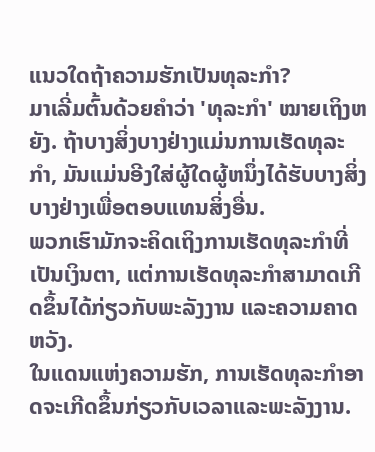ແນວໃດຖ້າຄວາມຮັກເປັນທຸລະກຳ?
ມາເລີ່ມຕົ້ນດ້ວຍຄຳວ່າ 'ທຸລະກຳ' ໝາຍເຖິງຫຍັງ. ຖ້າບາງສິ່ງບາງຢ່າງແມ່ນການເຮັດທຸລະກໍາ, ມັນແມ່ນອີງໃສ່ຜູ້ໃດຜູ້ຫນຶ່ງໄດ້ຮັບບາງສິ່ງບາງຢ່າງເພື່ອຕອບແທນສິ່ງອື່ນ.
ພວກເຮົາມັກຈະຄິດເຖິງການເຮັດທຸລະກໍາທີ່ເປັນເງິນຕາ, ແຕ່ການເຮັດທຸລະກໍາສາມາດເກີດຂຶ້ນໄດ້ກ່ຽວກັບພະລັງງານ ແລະຄວາມຄາດຫວັງ.
ໃນແດນແຫ່ງຄວາມຮັກ, ການເຮັດທຸລະກຳອາດຈະເກີດຂຶ້ນກ່ຽວກັບເວລາແລະພະລັງງານ.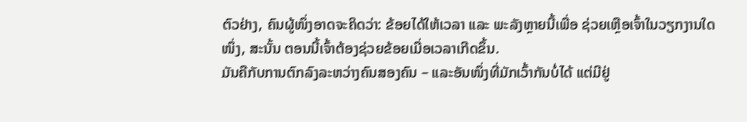ຕົວຢ່າງ, ຄົນຜູ້ໜຶ່ງອາດຈະຄິດວ່າ: ຂ້ອຍໄດ້ໃຫ້ເວລາ ແລະ ພະລັງຫຼາຍນີ້ເພື່ອ ຊ່ວຍເຫຼືອເຈົ້າໃນວຽກງານໃດໜຶ່ງ, ສະນັ້ນ ຕອນນີ້ເຈົ້າຕ້ອງຊ່ວຍຂ້ອຍເມື່ອເວລາເກີດຂຶ້ນ.
ມັນຄືກັບການຕົກລົງລະຫວ່າງຄົນສອງຄົນ – ແລະອັນໜຶ່ງທີ່ມັກເວົ້າກັນບໍ່ໄດ້ ແຕ່ມີຢູ່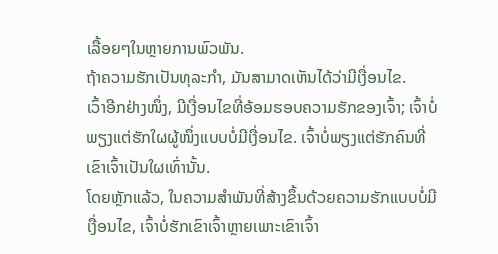ເລື້ອຍໆໃນຫຼາຍການພົວພັນ.
ຖ້າຄວາມຮັກເປັນທຸລະກຳ, ມັນສາມາດເຫັນໄດ້ວ່າມີເງື່ອນໄຂ.
ເວົ້າອີກຢ່າງໜຶ່ງ, ມີເງື່ອນໄຂທີ່ອ້ອມຮອບຄວາມຮັກຂອງເຈົ້າ; ເຈົ້າບໍ່ພຽງແຕ່ຮັກໃຜຜູ້ໜຶ່ງແບບບໍ່ມີເງື່ອນໄຂ. ເຈົ້າບໍ່ພຽງແຕ່ຮັກຄົນທີ່ເຂົາເຈົ້າເປັນໃຜເທົ່ານັ້ນ.
ໂດຍຫຼັກແລ້ວ, ໃນຄວາມສຳພັນທີ່ສ້າງຂຶ້ນດ້ວຍຄວາມຮັກແບບບໍ່ມີເງື່ອນໄຂ, ເຈົ້າບໍ່ຮັກເຂົາເຈົ້າຫຼາຍເພາະເຂົາເຈົ້າ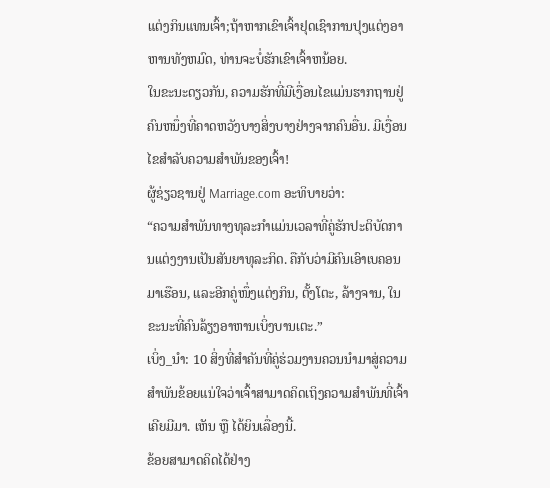ແຕ່ງກິນແທນເຈົ້າ;ຖ້າຫາກເຂົາເຈົ້າຢຸດເຊົາການປຸງແຕ່ງອາຫານທັງຫມົດ, ທ່ານຈະບໍ່ຮັກເຂົາເຈົ້າຫນ້ອຍ.
ໃນຂະນະດຽວກັນ, ຄວາມຮັກທີ່ມີເງື່ອນໄຂແມ່ນຮາກຖານຢູ່ຄົນຫນຶ່ງທີ່ຄາດຫວັງບາງສິ່ງບາງຢ່າງຈາກຄົນອື່ນ. ມີເງື່ອນໄຂສໍາລັບຄວາມສຳພັນຂອງເຈົ້າ!
ຜູ້ຊ່ຽວຊານຢູ່ Marriage.com ອະທິບາຍວ່າ:
“ຄວາມສຳພັນທາງທຸລະກຳແມ່ນເວລາທີ່ຄູ່ຮັກປະຕິບັດການແຕ່ງງານເປັນສັນຍາທຸລະກິດ. ຄືກັບວ່າມີຄົນເອົາເບຄອນມາເຮືອນ, ແລະອີກຄູ່ໜຶ່ງແຕ່ງກິນ, ຕັ້ງໂຕະ, ລ້າງຈານ, ໃນຂະນະທີ່ຄົນລ້ຽງອາຫານເບິ່ງບານເຕະ.”
ເບິ່ງ_ນຳ: 10 ສິ່ງທີ່ສຳຄັນທີ່ຄູ່ຮ່ວມງານຄວນນຳມາສູ່ຄວາມສຳພັນຂ້ອຍແນ່ໃຈວ່າເຈົ້າສາມາດຄິດເຖິງຄວາມສຳພັນທີ່ເຈົ້າເຄີຍມີມາ. ເຫັນ ຫຼື ໄດ້ຍິນເລື່ອງນີ້.
ຂ້ອຍສາມາດຄິດໄດ້ຢ່າງ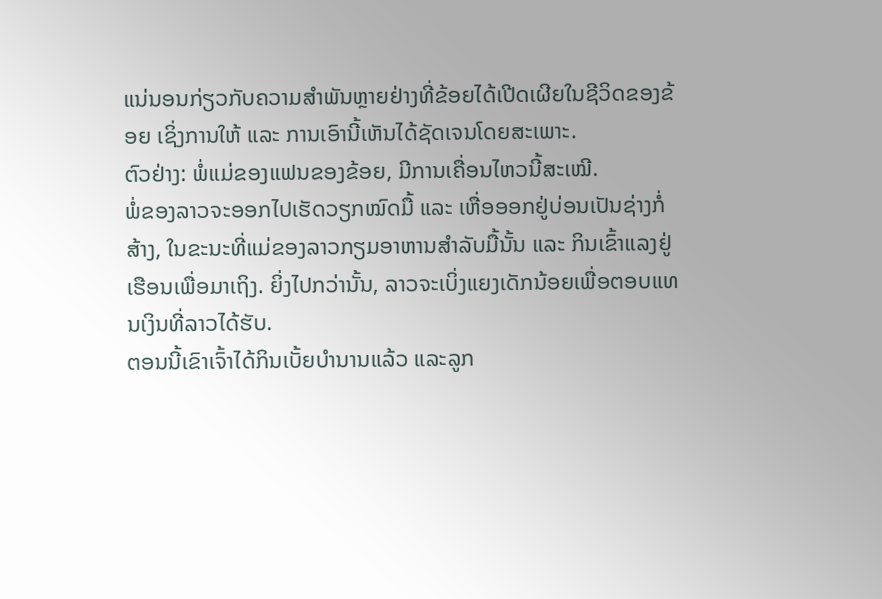ແນ່ນອນກ່ຽວກັບຄວາມສຳພັນຫຼາຍຢ່າງທີ່ຂ້ອຍໄດ້ເປີດເຜີຍໃນຊີວິດຂອງຂ້ອຍ ເຊິ່ງການໃຫ້ ແລະ ການເອົານີ້ເຫັນໄດ້ຊັດເຈນໂດຍສະເພາະ.
ຕົວຢ່າງ: ພໍ່ແມ່ຂອງແຟນຂອງຂ້ອຍ, ມີການເຄື່ອນໄຫວນີ້ສະເໝີ.
ພໍ່ຂອງລາວຈະອອກໄປເຮັດວຽກໝົດມື້ ແລະ ເຫື່ອອອກຢູ່ບ່ອນເປັນຊ່າງກໍ່ສ້າງ, ໃນຂະນະທີ່ແມ່ຂອງລາວກຽມອາຫານສຳລັບມື້ນັ້ນ ແລະ ກິນເຂົ້າແລງຢູ່ເຮືອນເພື່ອມາເຖິງ. ຍິ່ງໄປກວ່ານັ້ນ, ລາວຈະເບິ່ງແຍງເດັກນ້ອຍເພື່ອຕອບແທນເງິນທີ່ລາວໄດ້ຮັບ.
ຕອນນີ້ເຂົາເຈົ້າໄດ້ກິນເບັ້ຍບໍານານແລ້ວ ແລະລູກ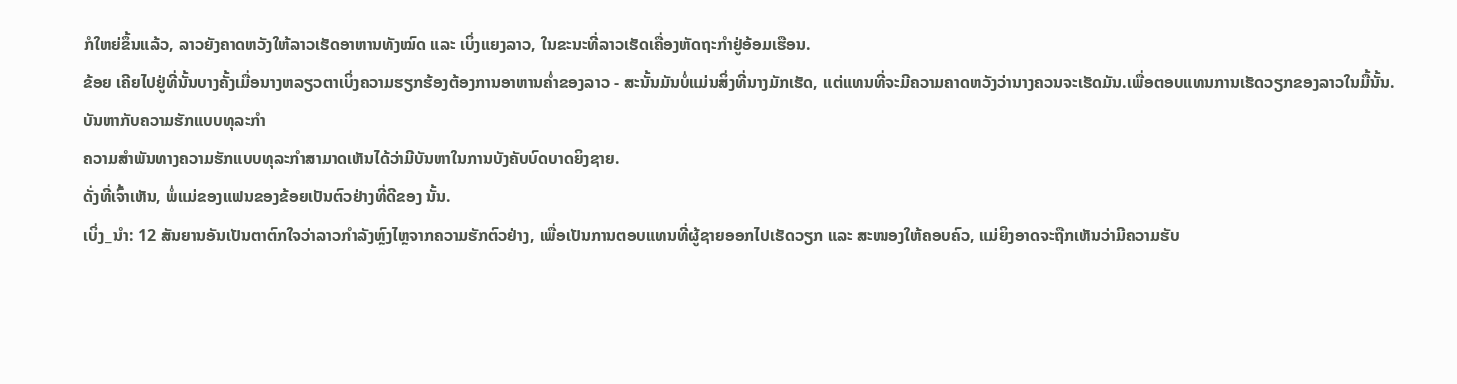ກໍໃຫຍ່ຂຶ້ນແລ້ວ, ລາວຍັງຄາດຫວັງໃຫ້ລາວເຮັດອາຫານທັງໝົດ ແລະ ເບິ່ງແຍງລາວ, ໃນຂະນະທີ່ລາວເຮັດເຄື່ອງຫັດຖະກໍາຢູ່ອ້ອມເຮືອນ.
ຂ້ອຍ ເຄີຍໄປຢູ່ທີ່ນັ້ນບາງຄັ້ງເມື່ອນາງຫລຽວຕາເບິ່ງຄວາມຮຽກຮ້ອງຕ້ອງການອາຫານຄ່ຳຂອງລາວ - ສະນັ້ນມັນບໍ່ແມ່ນສິ່ງທີ່ນາງມັກເຮັດ, ແຕ່ແທນທີ່ຈະມີຄວາມຄາດຫວັງວ່ານາງຄວນຈະເຮັດມັນ.ເພື່ອຕອບແທນການເຮັດວຽກຂອງລາວໃນມື້ນັ້ນ.
ບັນຫາກັບຄວາມຮັກແບບທຸລະກຳ
ຄວາມສຳພັນທາງຄວາມຮັກແບບທຸລະກຳສາມາດເຫັນໄດ້ວ່າມີບັນຫາໃນການບັງຄັບບົດບາດຍິງຊາຍ.
ດັ່ງທີ່ເຈົ້າເຫັນ, ພໍ່ແມ່ຂອງແຟນຂອງຂ້ອຍເປັນຕົວຢ່າງທີ່ດີຂອງ ນັ້ນ.
ເບິ່ງ_ນຳ: 12 ສັນຍານອັນເປັນຕາຕົກໃຈວ່າລາວກຳລັງຫຼົງໄຫຼຈາກຄວາມຮັກຕົວຢ່າງ, ເພື່ອເປັນການຕອບແທນທີ່ຜູ້ຊາຍອອກໄປເຮັດວຽກ ແລະ ສະໜອງໃຫ້ຄອບຄົວ, ແມ່ຍິງອາດຈະຖືກເຫັນວ່າມີຄວາມຮັບ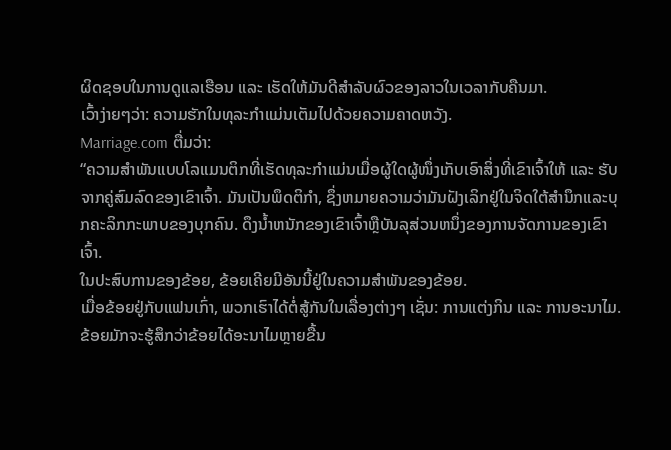ຜິດຊອບໃນການດູແລເຮືອນ ແລະ ເຮັດໃຫ້ມັນດີສໍາລັບຜົວຂອງລາວໃນເວລາກັບຄືນມາ.
ເວົ້າງ່າຍໆວ່າ: ຄວາມຮັກໃນທຸລະກໍາແມ່ນເຕັມໄປດ້ວຍຄວາມຄາດຫວັງ.
Marriage.com ຕື່ມວ່າ:
“ຄວາມສຳພັນແບບໂລແມນຕິກທີ່ເຮັດທຸລະກຳແມ່ນເມື່ອຜູ້ໃດຜູ້ໜຶ່ງເກັບເອົາສິ່ງທີ່ເຂົາເຈົ້າໃຫ້ ແລະ ຮັບຈາກຄູ່ສົມລົດຂອງເຂົາເຈົ້າ. ມັນເປັນພຶດຕິກໍາ, ຊຶ່ງຫມາຍຄວາມວ່າມັນຝັງເລິກຢູ່ໃນຈິດໃຕ້ສໍານຶກແລະບຸກຄະລິກກະພາບຂອງບຸກຄົນ. ດຶງນ້ຳຫນັກຂອງເຂົາເຈົ້າຫຼືບັນລຸສ່ວນຫນຶ່ງຂອງການຈັດການຂອງເຂົາເຈົ້າ.
ໃນປະສົບການຂອງຂ້ອຍ, ຂ້ອຍເຄີຍມີອັນນີ້ຢູ່ໃນຄວາມສຳພັນຂອງຂ້ອຍ.
ເມື່ອຂ້ອຍຢູ່ກັບແຟນເກົ່າ, ພວກເຮົາໄດ້ຕໍ່ສູ້ກັນໃນເລື່ອງຕ່າງໆ ເຊັ່ນ: ການແຕ່ງກິນ ແລະ ການອະນາໄມ.
ຂ້ອຍມັກຈະຮູ້ສຶກວ່າຂ້ອຍໄດ້ອະນາໄມຫຼາຍຂື້ນ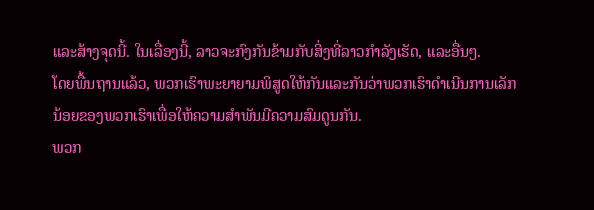ແລະສ້າງຈຸດນີ້. ໃນເລື່ອງນີ້, ລາວຈະກົງກັນຂ້າມກັບສິ່ງທີ່ລາວກໍາລັງເຮັດ, ແລະອື່ນໆ.
ໂດຍພື້ນຖານແລ້ວ, ພວກເຮົາພະຍາຍາມພິສູດໃຫ້ກັນແລະກັນວ່າພວກເຮົາດໍາເນີນການເລັກນ້ອຍຂອງພວກເຮົາເພື່ອໃຫ້ຄວາມສໍາພັນມີຄວາມສົມດູນກັນ.
ພວກ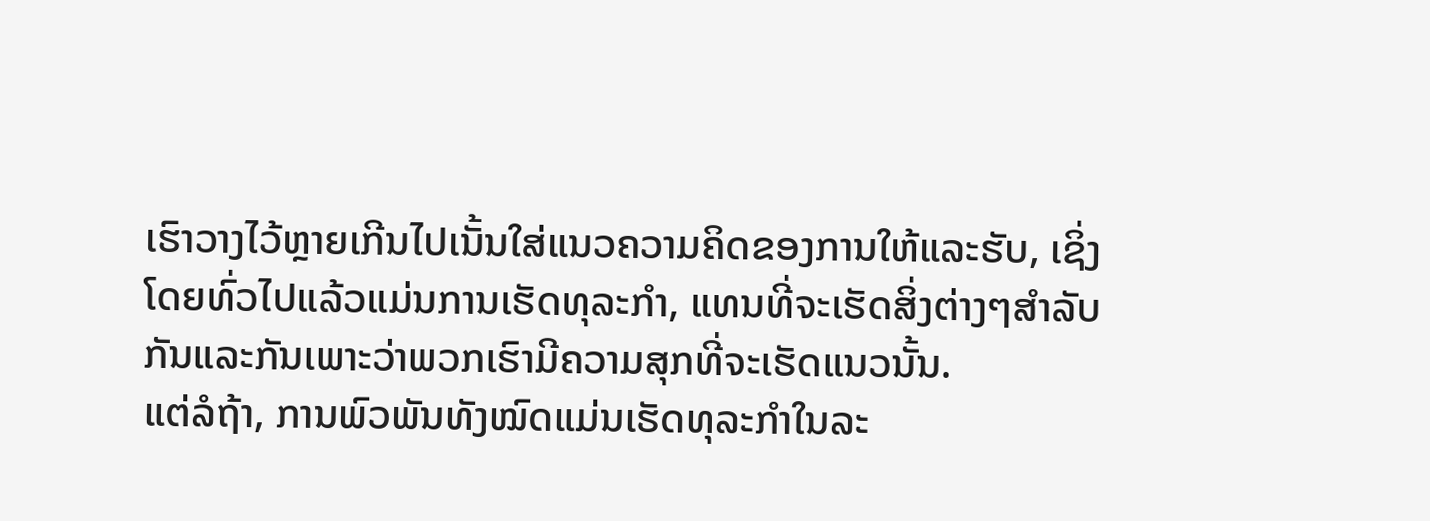ເຮົາວາງໄວ້ຫຼາຍເກີນໄປເນັ້ນໃສ່ແນວຄວາມຄິດຂອງການໃຫ້ແລະຮັບ, ເຊິ່ງໂດຍທົ່ວໄປແລ້ວແມ່ນການເຮັດທຸລະກໍາ, ແທນທີ່ຈະເຮັດສິ່ງຕ່າງໆສໍາລັບກັນແລະກັນເພາະວ່າພວກເຮົາມີຄວາມສຸກທີ່ຈະເຮັດແນວນັ້ນ.
ແຕ່ລໍຖ້າ, ການພົວພັນທັງໝົດແມ່ນເຮັດທຸລະກໍາໃນລະ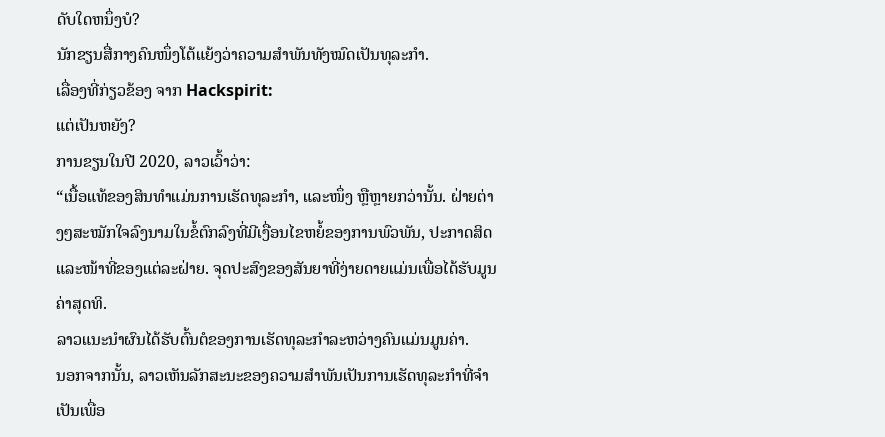ດັບໃດຫນຶ່ງບໍ?
ນັກຂຽນສື່ກາງຄົນໜຶ່ງໂຕ້ແຍ້ງວ່າຄວາມສຳພັນທັງໝົດເປັນທຸລະກຳ.
ເລື່ອງທີ່ກ່ຽວຂ້ອງ ຈາກ Hackspirit:
ແຕ່ເປັນຫຍັງ?
ການຂຽນໃນປີ 2020, ລາວເວົ້າວ່າ:
“ເນື້ອແທ້ຂອງສິນທຳແມ່ນການເຮັດທຸລະກຳ, ແລະໜຶ່ງ ຫຼືຫຼາຍກວ່ານັ້ນ. ຝ່າຍຕ່າງໆສະໝັກໃຈລົງນາມໃນຂໍ້ຕົກລົງທີ່ມີເງື່ອນໄຂຫຍໍ້ຂອງການພົວພັນ, ປະກາດສິດແລະໜ້າທີ່ຂອງແຕ່ລະຝ່າຍ. ຈຸດປະສົງຂອງສັນຍາທີ່ງ່າຍດາຍແມ່ນເພື່ອໄດ້ຮັບມູນຄ່າສຸດທິ.
ລາວແນະນໍາຜົນໄດ້ຮັບຕົ້ນຕໍຂອງການເຮັດທຸລະກໍາລະຫວ່າງຄົນແມ່ນມູນຄ່າ.
ນອກຈາກນັ້ນ, ລາວເຫັນລັກສະນະຂອງຄວາມສຳພັນເປັນການເຮັດທຸລະກຳທີ່ຈຳເປັນເພື່ອ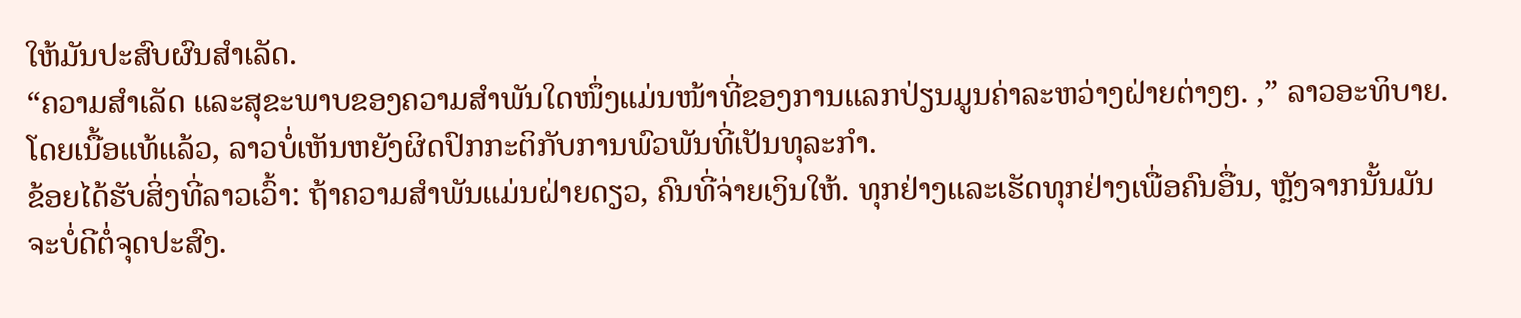ໃຫ້ມັນປະສົບຜົນສຳເລັດ.
“ຄວາມສຳເລັດ ແລະສຸຂະພາບຂອງຄວາມສຳພັນໃດໜຶ່ງແມ່ນໜ້າທີ່ຂອງການແລກປ່ຽນມູນຄ່າລະຫວ່າງຝ່າຍຕ່າງໆ. ,” ລາວອະທິບາຍ.
ໂດຍເນື້ອແທ້ແລ້ວ, ລາວບໍ່ເຫັນຫຍັງຜິດປົກກະຕິກັບການພົວພັນທີ່ເປັນທຸລະກໍາ.
ຂ້ອຍໄດ້ຮັບສິ່ງທີ່ລາວເວົ້າ: ຖ້າຄວາມສຳພັນແມ່ນຝ່າຍດຽວ, ຄົນທີ່ຈ່າຍເງິນໃຫ້. ທຸກຢ່າງແລະເຮັດທຸກຢ່າງເພື່ອຄົນອື່ນ, ຫຼັງຈາກນັ້ນມັນຈະບໍ່ດີຕໍ່ຈຸດປະສົງ.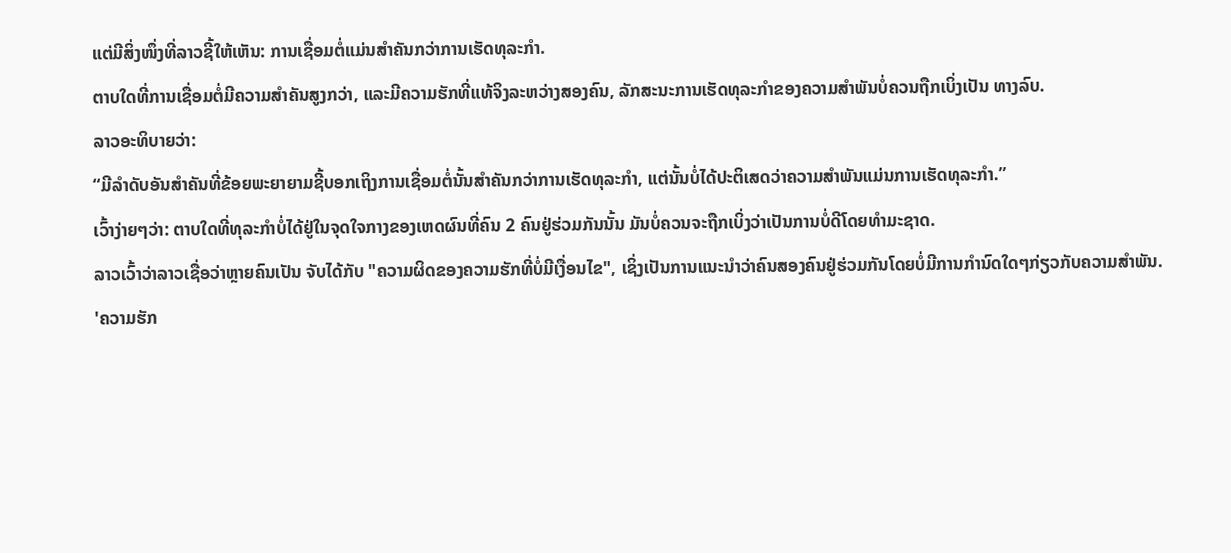ແຕ່ມີສິ່ງໜຶ່ງທີ່ລາວຊີ້ໃຫ້ເຫັນ: ການເຊື່ອມຕໍ່ແມ່ນສໍາຄັນກວ່າການເຮັດທຸລະກໍາ.
ຕາບໃດທີ່ການເຊື່ອມຕໍ່ມີຄວາມສໍາຄັນສູງກວ່າ, ແລະມີຄວາມຮັກທີ່ແທ້ຈິງລະຫວ່າງສອງຄົນ, ລັກສະນະການເຮັດທຸລະກໍາຂອງຄວາມສໍາພັນບໍ່ຄວນຖືກເບິ່ງເປັນ ທາງລົບ.
ລາວອະທິບາຍວ່າ:
“ມີລຳດັບອັນສຳຄັນທີ່ຂ້ອຍພະຍາຍາມຊີ້ບອກເຖິງການເຊື່ອມຕໍ່ນັ້ນສຳຄັນກວ່າການເຮັດທຸລະກຳ, ແຕ່ນັ້ນບໍ່ໄດ້ປະຕິເສດວ່າຄວາມສຳພັນແມ່ນການເຮັດທຸລະກຳ.”
ເວົ້າງ່າຍໆວ່າ: ຕາບໃດທີ່ທຸລະກຳບໍ່ໄດ້ຢູ່ໃນຈຸດໃຈກາງຂອງເຫດຜົນທີ່ຄົນ 2 ຄົນຢູ່ຮ່ວມກັນນັ້ນ ມັນບໍ່ຄວນຈະຖືກເບິ່ງວ່າເປັນການບໍ່ດີໂດຍທໍາມະຊາດ.
ລາວເວົ້າວ່າລາວເຊື່ອວ່າຫຼາຍຄົນເປັນ ຈັບໄດ້ກັບ "ຄວາມຜິດຂອງຄວາມຮັກທີ່ບໍ່ມີເງື່ອນໄຂ", ເຊິ່ງເປັນການແນະນໍາວ່າຄົນສອງຄົນຢູ່ຮ່ວມກັນໂດຍບໍ່ມີການກໍານົດໃດໆກ່ຽວກັບຄວາມສໍາພັນ.
'ຄວາມຮັກ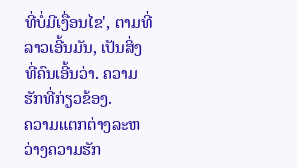ທີ່ບໍ່ມີເງື່ອນໄຂ', ຕາມທີ່ລາວເອີ້ນມັນ, ເປັນສິ່ງທີ່ຄົນເອີ້ນວ່າ. ຄວາມຮັກທີ່ກ່ຽວຂ້ອງ.
ຄວາມແຕກຕ່າງລະຫວ່າງຄວາມຮັກ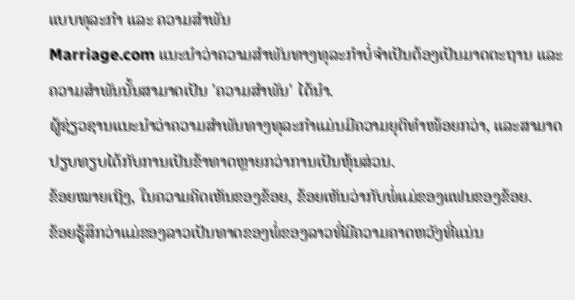ແບບທຸລະກຳ ແລະ ຄວາມສໍາພັນ
Marriage.com ແນະນຳວ່າຄວາມສຳພັນທາງທຸລະກຳບໍ່ຈຳເປັນຕ້ອງເປັນມາດຕະຖານ ແລະ ຄວາມສຳພັນນັ້ນສາມາດເປັນ 'ຄວາມສຳພັນ' ໄດ້ນຳ.
ຜູ້ຊ່ຽວຊານແນະນຳວ່າຄວາມສຳພັນທາງທຸລະກຳແມ່ນມີຄວາມຍຸຕິທຳໜ້ອຍກວ່າ, ແລະສາມາດປຽບທຽບໄດ້ກັບການເປັນຂ້າທາດຫຼາຍກວ່າການເປັນຫຸ້ນສ່ວນ.
ຂ້ອຍໝາຍເຖິງ, ໃນຄວາມຄິດເຫັນຂອງຂ້ອຍ, ຂ້ອຍເຫັນວ່າກັບພໍ່ແມ່ຂອງແຟນຂອງຂ້ອຍ.
ຂ້ອຍຮູ້ສຶກວ່າແມ່ຂອງລາວເປັນທາດຂອງພໍ່ຂອງລາວທີ່ມີຄວາມຄາດຫວັງທີ່ແນ່ນ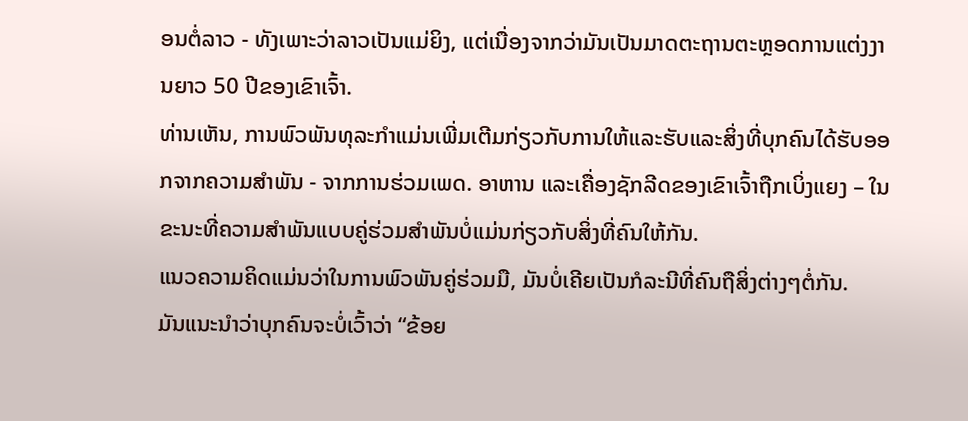ອນຕໍ່ລາວ - ທັງເພາະວ່າລາວເປັນແມ່ຍິງ, ແຕ່ເນື່ອງຈາກວ່າມັນເປັນມາດຕະຖານຕະຫຼອດການແຕ່ງງານຍາວ 50 ປີຂອງເຂົາເຈົ້າ.
ທ່ານເຫັນ, ການພົວພັນທຸລະກໍາແມ່ນເພີ່ມເຕີມກ່ຽວກັບການໃຫ້ແລະຮັບແລະສິ່ງທີ່ບຸກຄົນໄດ້ຮັບອອກຈາກຄວາມສໍາພັນ - ຈາກການຮ່ວມເພດ. ອາຫານ ແລະເຄື່ອງຊັກລີດຂອງເຂົາເຈົ້າຖືກເບິ່ງແຍງ – ໃນຂະນະທີ່ຄວາມສຳພັນແບບຄູ່ຮ່ວມສຳພັນບໍ່ແມ່ນກ່ຽວກັບສິ່ງທີ່ຄົນໃຫ້ກັນ.
ແນວຄວາມຄິດແມ່ນວ່າໃນການພົວພັນຄູ່ຮ່ວມມື, ມັນບໍ່ເຄີຍເປັນກໍລະນີທີ່ຄົນຖືສິ່ງຕ່າງໆຕໍ່ກັນ.
ມັນແນະນໍາວ່າບຸກຄົນຈະບໍ່ເວົ້າວ່າ “ຂ້ອຍ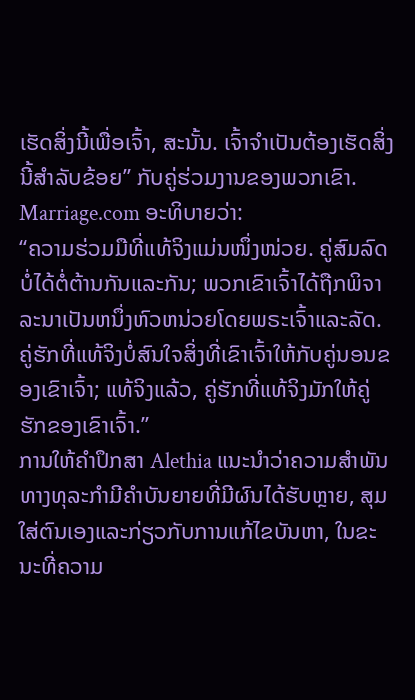ເຮັດສິ່ງນີ້ເພື່ອເຈົ້າ, ສະນັ້ນ. ເຈົ້າຈໍາເປັນຕ້ອງເຮັດສິ່ງນີ້ສໍາລັບຂ້ອຍ” ກັບຄູ່ຮ່ວມງານຂອງພວກເຂົາ.
Marriage.com ອະທິບາຍວ່າ:
“ຄວາມຮ່ວມມືທີ່ແທ້ຈິງແມ່ນໜຶ່ງໜ່ວຍ. ຄູ່ສົມລົດບໍ່ໄດ້ຕໍ່ຕ້ານກັນແລະກັນ; ພວກເຂົາເຈົ້າໄດ້ຖືກພິຈາລະນາເປັນຫນຶ່ງຫົວຫນ່ວຍໂດຍພຣະເຈົ້າແລະລັດ. ຄູ່ຮັກທີ່ແທ້ຈິງບໍ່ສົນໃຈສິ່ງທີ່ເຂົາເຈົ້າໃຫ້ກັບຄູ່ນອນຂອງເຂົາເຈົ້າ; ແທ້ຈິງແລ້ວ, ຄູ່ຮັກທີ່ແທ້ຈິງມັກໃຫ້ຄູ່ຮັກຂອງເຂົາເຈົ້າ.”
ການໃຫ້ຄໍາປຶກສາ Alethia ແນະນໍາວ່າຄວາມສໍາພັນທາງທຸລະກໍາມີຄໍາບັນຍາຍທີ່ມີຜົນໄດ້ຮັບຫຼາຍ, ສຸມໃສ່ຕົນເອງແລະກ່ຽວກັບການແກ້ໄຂບັນຫາ, ໃນຂະນະທີ່ຄວາມ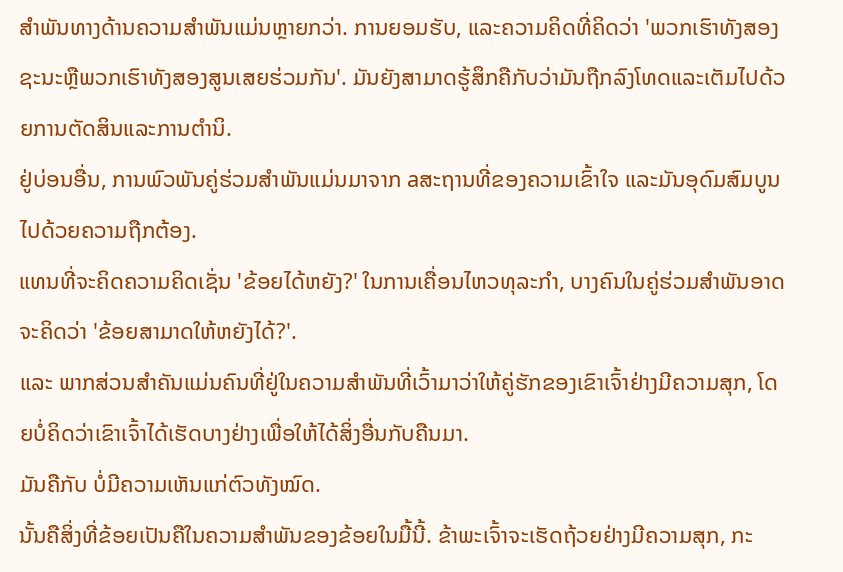ສໍາພັນທາງດ້ານຄວາມສໍາພັນແມ່ນຫຼາຍກວ່າ. ການຍອມຮັບ, ແລະຄວາມຄິດທີ່ຄິດວ່າ 'ພວກເຮົາທັງສອງຊະນະຫຼືພວກເຮົາທັງສອງສູນເສຍຮ່ວມກັນ'. ມັນຍັງສາມາດຮູ້ສຶກຄືກັບວ່າມັນຖືກລົງໂທດແລະເຕັມໄປດ້ວຍການຕັດສິນແລະການຕໍານິ.
ຢູ່ບ່ອນອື່ນ, ການພົວພັນຄູ່ຮ່ວມສຳພັນແມ່ນມາຈາກ aສະຖານທີ່ຂອງຄວາມເຂົ້າໃຈ ແລະມັນອຸດົມສົມບູນໄປດ້ວຍຄວາມຖືກຕ້ອງ.
ແທນທີ່ຈະຄິດຄວາມຄິດເຊັ່ນ 'ຂ້ອຍໄດ້ຫຍັງ?' ໃນການເຄື່ອນໄຫວທຸລະກໍາ, ບາງຄົນໃນຄູ່ຮ່ວມສຳພັນອາດຈະຄິດວ່າ 'ຂ້ອຍສາມາດໃຫ້ຫຍັງໄດ້?'.
ແລະ ພາກສ່ວນສຳຄັນແມ່ນຄົນທີ່ຢູ່ໃນຄວາມສຳພັນທີ່ເວົ້າມາວ່າໃຫ້ຄູ່ຮັກຂອງເຂົາເຈົ້າຢ່າງມີຄວາມສຸກ, ໂດຍບໍ່ຄິດວ່າເຂົາເຈົ້າໄດ້ເຮັດບາງຢ່າງເພື່ອໃຫ້ໄດ້ສິ່ງອື່ນກັບຄືນມາ.
ມັນຄືກັບ ບໍ່ມີຄວາມເຫັນແກ່ຕົວທັງໝົດ.
ນັ້ນຄືສິ່ງທີ່ຂ້ອຍເປັນຄືໃນຄວາມສຳພັນຂອງຂ້ອຍໃນມື້ນີ້. ຂ້າພະເຈົ້າຈະເຮັດຖ້ວຍຢ່າງມີຄວາມສຸກ, ກະ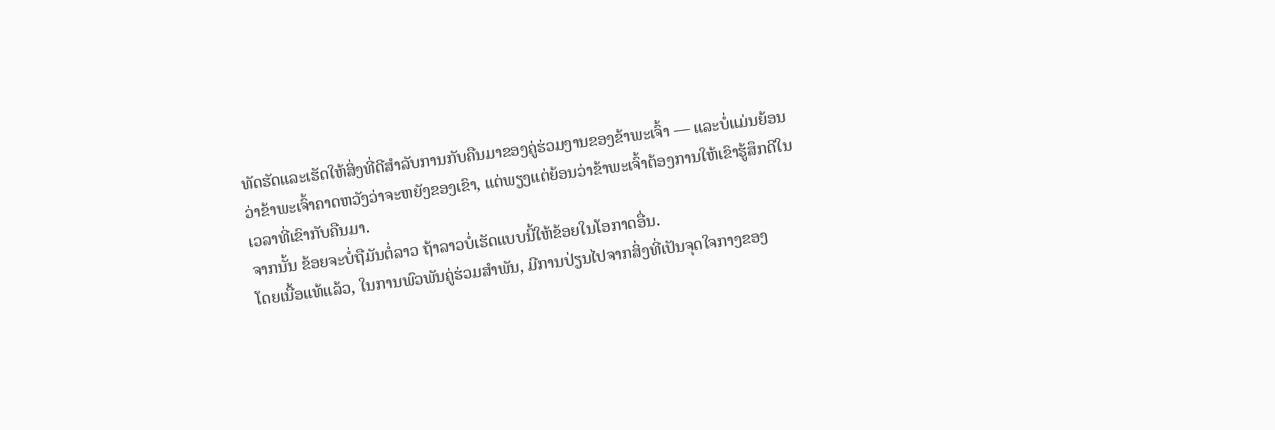ທັດຮັດແລະເຮັດໃຫ້ສິ່ງທີ່ດີສໍາລັບການກັບຄືນມາຂອງຄູ່ຮ່ວມງານຂອງຂ້າພະເຈົ້າ — ແລະບໍ່ແມ່ນຍ້ອນວ່າຂ້າພະເຈົ້າຄາດຫວັງວ່າຈະຫຍັງຂອງເຂົາ, ແຕ່ພຽງແຕ່ຍ້ອນວ່າຂ້າພະເຈົ້າຕ້ອງການໃຫ້ເຂົາຮູ້ສຶກດີໃນເວລາທີ່ເຂົາກັບຄືນມາ.
ຈາກນັ້ນ ຂ້ອຍຈະບໍ່ຖືມັນຕໍ່ລາວ ຖ້າລາວບໍ່ເຮັດແບບນີ້ໃຫ້ຂ້ອຍໃນໂອກາດອື່ນ.
ໂດຍເນື້ອແທ້ແລ້ວ, ໃນການພົວພັນຄູ່ຮ່ວມສຳພັນ, ມີການປ່ຽນໄປຈາກສິ່ງທີ່ເປັນຈຸດໃຈກາງຂອງ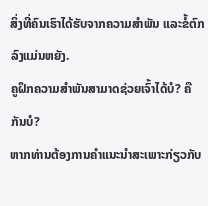ສິ່ງທີ່ຄົນເຮົາໄດ້ຮັບຈາກຄວາມສຳພັນ ແລະຂໍ້ຕົກລົງແມ່ນຫຍັງ.
ຄູຝຶກຄວາມສຳພັນສາມາດຊ່ວຍເຈົ້າໄດ້ບໍ? ຄືກັນບໍ?
ຫາກທ່ານຕ້ອງການຄຳແນະນຳສະເພາະກ່ຽວກັບ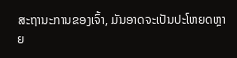ສະຖານະການຂອງເຈົ້າ, ມັນອາດຈະເປັນປະໂຫຍດຫຼາຍ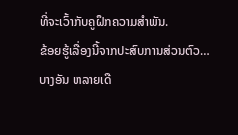ທີ່ຈະເວົ້າກັບຄູຝຶກຄວາມສຳພັນ.
ຂ້ອຍຮູ້ເລື່ອງນີ້ຈາກປະສົບການສ່ວນຕົວ…
ບາງອັນ ຫລາຍເດື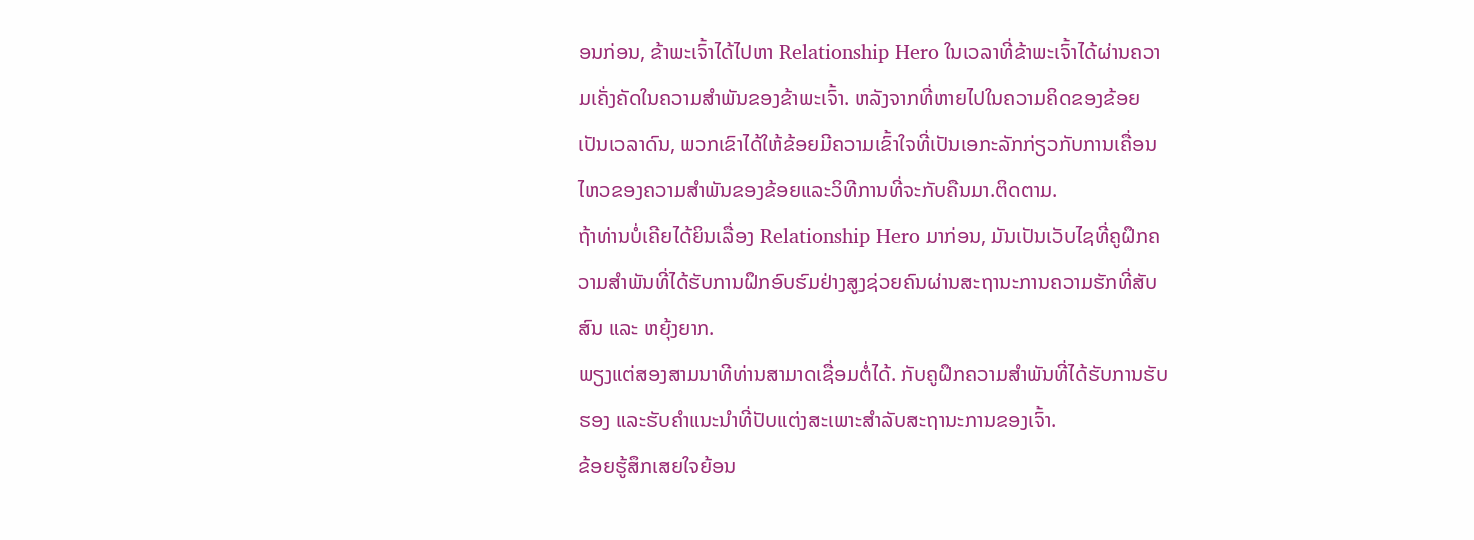ອນກ່ອນ, ຂ້າພະເຈົ້າໄດ້ໄປຫາ Relationship Hero ໃນເວລາທີ່ຂ້າພະເຈົ້າໄດ້ຜ່ານຄວາມເຄັ່ງຄັດໃນຄວາມສໍາພັນຂອງຂ້າພະເຈົ້າ. ຫລັງຈາກທີ່ຫາຍໄປໃນຄວາມຄິດຂອງຂ້ອຍເປັນເວລາດົນ, ພວກເຂົາໄດ້ໃຫ້ຂ້ອຍມີຄວາມເຂົ້າໃຈທີ່ເປັນເອກະລັກກ່ຽວກັບການເຄື່ອນໄຫວຂອງຄວາມສໍາພັນຂອງຂ້ອຍແລະວິທີການທີ່ຈະກັບຄືນມາ.ຕິດຕາມ.
ຖ້າທ່ານບໍ່ເຄີຍໄດ້ຍິນເລື່ອງ Relationship Hero ມາກ່ອນ, ມັນເປັນເວັບໄຊທີ່ຄູຝຶກຄວາມສຳພັນທີ່ໄດ້ຮັບການຝຶກອົບຮົມຢ່າງສູງຊ່ວຍຄົນຜ່ານສະຖານະການຄວາມຮັກທີ່ສັບສົນ ແລະ ຫຍຸ້ງຍາກ.
ພຽງແຕ່ສອງສາມນາທີທ່ານສາມາດເຊື່ອມຕໍ່ໄດ້. ກັບຄູຝຶກຄວາມສຳພັນທີ່ໄດ້ຮັບການຮັບຮອງ ແລະຮັບຄຳແນະນຳທີ່ປັບແຕ່ງສະເພາະສຳລັບສະຖານະການຂອງເຈົ້າ.
ຂ້ອຍຮູ້ສຶກເສຍໃຈຍ້ອນ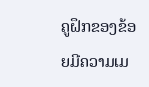ຄູຝຶກຂອງຂ້ອຍມີຄວາມເມ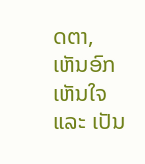ດຕາ, ເຫັນອົກເຫັນໃຈ ແລະ ເປັນ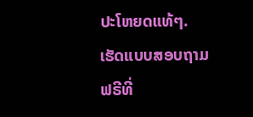ປະໂຫຍດແທ້ໆ.
ເຮັດແບບສອບຖາມຟຣີທີ່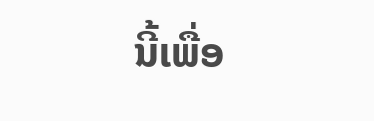ນີ້ເພື່ອ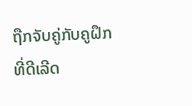ຖືກຈັບຄູ່ກັບຄູຝຶກທີ່ດີເລີດ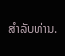ສໍາລັບທ່ານ.